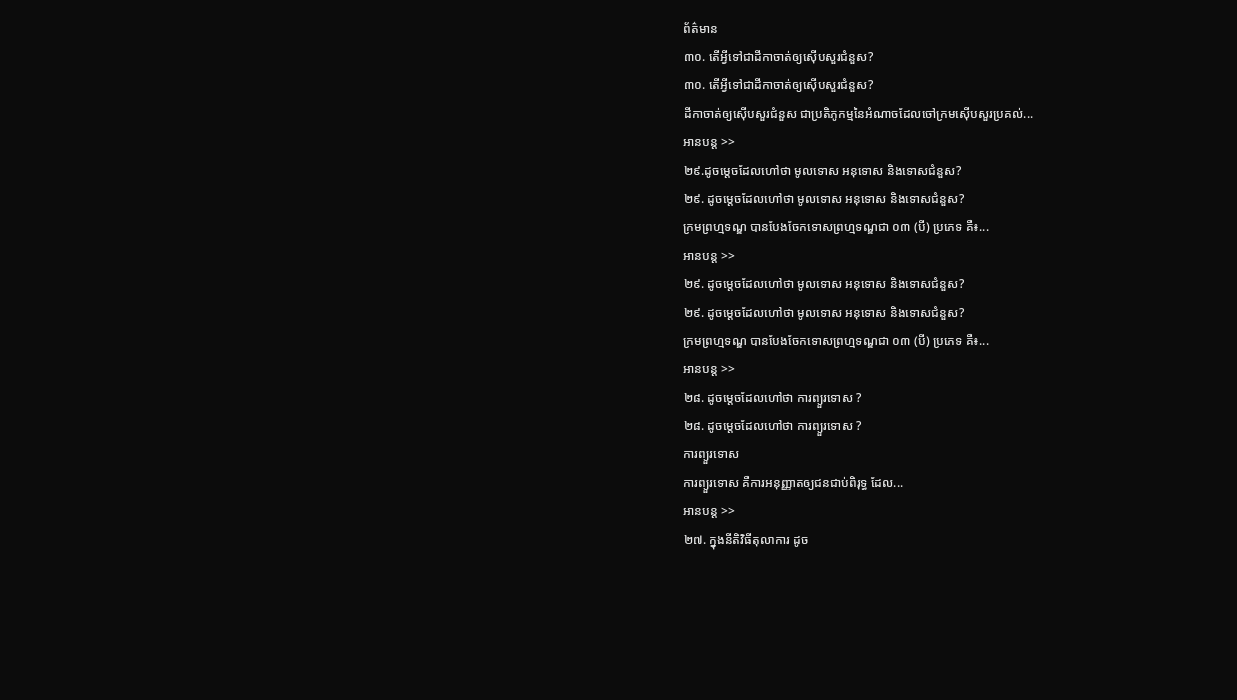ព័ត៌មាន
៣០. តើអ្វីទៅជាដីកាចាត់ឲ្យស៊ើបសួរជំនួស?
៣០. តើអ្វីទៅជាដីកាចាត់ឲ្យស៊ើបសួរជំនួស?
ដីកាចាត់ឲ្យស៊ើបសួរជំនួស ជាប្រតិភូកម្មនៃអំណាចដែលចៅក្រមស៊ើបសួរប្រគល់...
អានបន្ត >>
២៩.ដូចម្តេចដែលហៅថា មូលទោស អនុទោស និងទោសជំនួស?
២៩. ដូចម្តេចដែលហៅថា មូលទោស អនុទោស និងទោសជំនួស?
ក្រមព្រហ្មទណ្ឌ បានបែងចែកទោសព្រហ្មទណ្ឌជា ០៣ (បី) ប្រភេទ គឺ៖...
អានបន្ត >>
២៩. ដូចម្តេចដែលហៅថា មូលទោស អនុទោស និងទោសជំនួស?
២៩. ដូចម្តេចដែលហៅថា មូលទោស អនុទោស និងទោសជំនួស?
ក្រមព្រហ្មទណ្ឌ បានបែងចែកទោសព្រហ្មទណ្ឌជា ០៣ (បី) ប្រភេទ គឺ៖...
អានបន្ត >>
២៨. ដូចម្តេចដែលហៅថា ការព្យួរទោស ?
២៨. ដូចម្តេចដែលហៅថា ការព្យួរទោស ?
ការព្យួរទោស
ការព្យួរទោស គឺការអនុញ្ញាតឲ្យជនជាប់ពិរុទ្ធ ដែល...
អានបន្ត >>
២៧. ក្នុងនីតិវិធីតុលាការ ដូច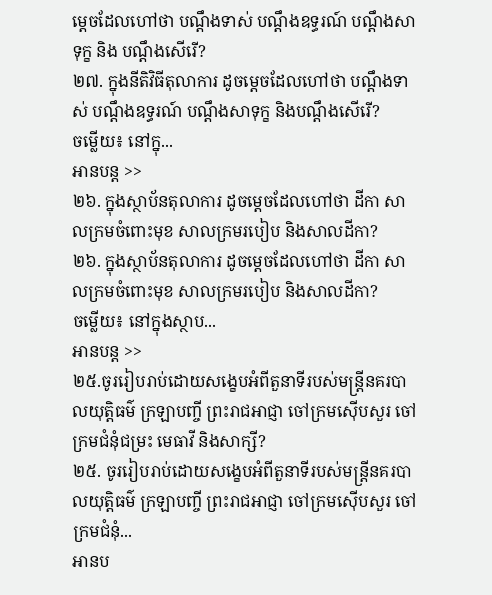ម្តេចដែលហៅថា បណ្តឹងទាស់ បណ្តឹងឧទ្ធរណ៍ បណ្តឹងសាទុក្ខ និង បណ្តឹងសើរើ?
២៧. ក្នុងនីតិវិធីតុលាការ ដូចម្តេចដែលហៅថា បណ្តឹងទាស់ បណ្តឹងឧទ្ធរណ៍ បណ្តឹងសាទុក្ខ និងបណ្តឹងសើរើ?
ចម្លើយ៖ នៅក្នុ...
អានបន្ត >>
២៦. ក្នុងស្ថាប័នតុលាការ ដូចម្តេចដែលហៅថា ដីកា សាលក្រមចំពោះមុខ សាលក្រមរបៀប និងសាលដីកា?
២៦. ក្នុងស្ថាប័នតុលាការ ដូចម្តេចដែលហៅថា ដីកា សាលក្រមចំពោះមុខ សាលក្រមរបៀប និងសាលដីកា?
ចម្លើយ៖ នៅក្នុងស្ថាប...
អានបន្ត >>
២៥.ចូររៀបរាប់ដោយសង្ខេបអំពីតួនាទីរបស់មន្ត្រីនគរបាលយុត្តិធម៌ ក្រឡាបញ្ចី ព្រះរាជអាជ្ញា ចៅក្រមស៊ើបសួរ ចៅក្រមជំនុំជម្រះ មេធាវី និងសាក្សី?
២៥. ចូររៀបរាប់ដោយសង្ខេបអំពីតួនាទីរបស់មន្ត្រីនគរបាលយុត្តិធម៌ ក្រឡាបញ្ចី ព្រះរាជអាជ្ញា ចៅក្រមស៊ើបសួរ ចៅក្រមជំនុំ...
អានប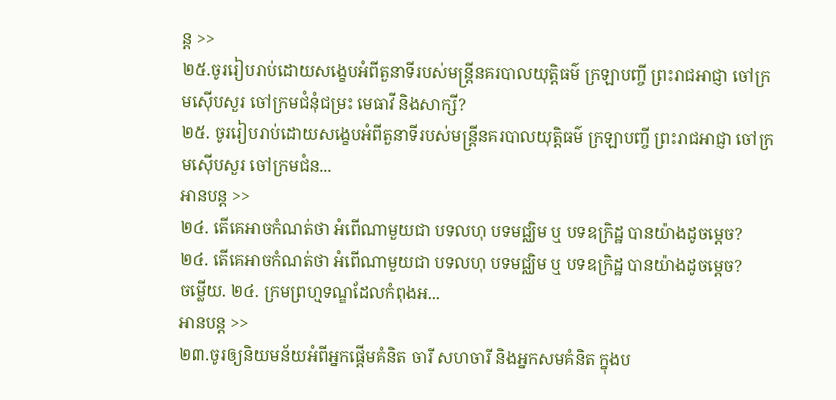ន្ត >>
២៥.ចូររៀបរាប់ដោយសង្ខេបអំពីតួនាទីរបស់មន្ត្រីនគរបាលយុត្តិធម៌ ក្រឡាបញ្ចី ព្រះរាជអាជ្ញា ចៅក្រមស៊ើបសួរ ចៅក្រមជំនុំជម្រះ មេធាវី និងសាក្សី?
២៥. ចូររៀបរាប់ដោយសង្ខេបអំពីតួនាទីរបស់មន្ត្រីនគរបាលយុត្តិធម៌ ក្រឡាបញ្ចី ព្រះរាជអាជ្ញា ចៅក្រមស៊ើបសួរ ចៅក្រមជំន...
អានបន្ត >>
២៤. តើគេអាចកំណត់ថា អំពើណាមួយជា បទលហុ បទមជ្ឈិម ឬ បទឧក្រិដ្ឋ បានយ៉ាងដូចម្តេច?
២៤. តើគេអាចកំណត់ថា អំពើណាមួយជា បទលហុ បទមជ្ឈិម ឬ បទឧក្រិដ្ឋ បានយ៉ាងដូចម្តេច?
ចម្លើយ. ២៤. ក្រមព្រហ្មទណ្ឌដែលកំពុងអ...
អានបន្ត >>
២៣.ចូរឲ្យនិយមន័យអំពីអ្នកផ្តើមគំនិត ចារី សហចារី និងអ្នកសមគំនិត ក្នុងប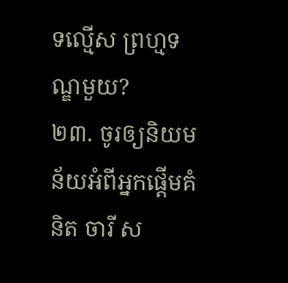ទល្មើស ព្រហ្មទណ្ឌមួយ?
២៣. ចូរឲ្យនិយមន័យអំពីអ្នកផ្តើមគំនិត ចារី ស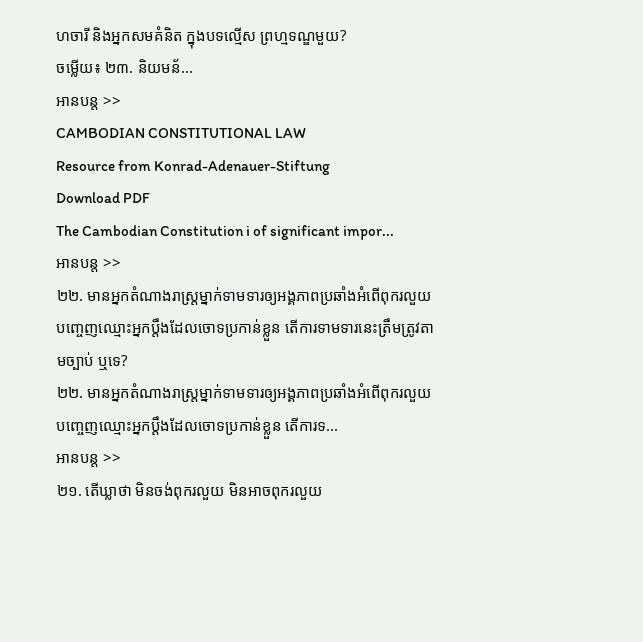ហចារី និងអ្នកសមគំនិត ក្នុងបទល្មើស ព្រហ្មទណ្ឌមួយ?
ចម្លើយ៖ ២៣. និយមន័...
អានបន្ត >>
CAMBODIAN CONSTITUTIONAL LAW
Resource from Konrad-Adenauer-Stiftung
Download PDF
The Cambodian Constitution i of significant impor...
អានបន្ត >>
២២. មានអ្នកតំណាងរាស្រ្តម្នាក់ទាមទារឲ្យអង្គភាពប្រឆាំងអំពើពុករលួយបញ្ចេញឈ្មោះអ្នកប្តឹងដែលចោទប្រកាន់ខ្លួន តើការទាមទារនេះត្រឹមត្រូវតាមច្បាប់ ឬទេ?
២២. មានអ្នកតំណាងរាស្រ្តម្នាក់ទាមទារឲ្យអង្គភាពប្រឆាំងអំពើពុករលួយបញ្ចេញឈ្មោះអ្នកប្តឹងដែលចោទប្រកាន់ខ្លួន តើការទ...
អានបន្ត >>
២១. តើឃ្លាថា មិនចង់ពុករលួយ មិនអាចពុករលួយ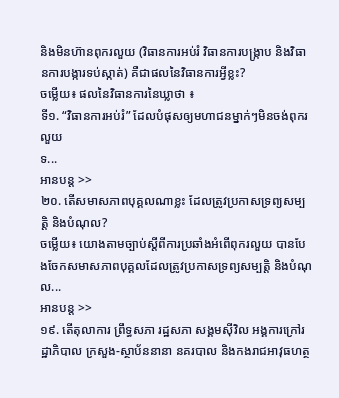និងមិនហ៊ានពុករលួយ (វិធានការអប់រំ វិធានការបង្រ្កាប និងវិធានការបង្ការទប់ស្កាត់) គឺជាផលនៃវិធានការអ្វីខ្លះ?
ចម្លើយ៖ ផលនៃវិធានការនៃឃ្លាថា ៖
ទី១. “វិធានការអប់រំ” ដែលបំផុសឲ្យមហាជនម្នាក់ៗមិនចង់ពុករលួយ
ទ...
អានបន្ត >>
២០. តើសមាសភាពបុគ្គលណាខ្លះ ដែលត្រូវប្រកាសទ្រព្យសម្បត្តិ និងបំណុល?
ចម្លើយ៖ យោងតាមច្បាប់ស្តីពីការប្រឆាំងអំពើពុករលួយ បានបែងចែកសមាសភាពបុគ្គលដែលត្រូវប្រកាសទ្រព្យសម្បត្តិ និងបំណុល...
អានបន្ត >>
១៩. តើតុលាការ ព្រឹទ្ធសភា រដ្ឋសភា សង្គមស៊ីវិល អង្គការក្រៅរដ្ឋាភិបាល ក្រសួង-ស្ថាប័ននានា នគរបាល និងកងរាជអាវុធហត្ថ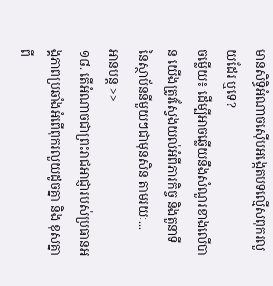មានសិទ្ធិអំណាចស៊ើបអង្កេតបទល្មើសពុករលួយដែរ ឬទេ?
ចម្លើយ៖ ដើម្បីអាចឆ្លើយនឹងសំណួរខាងលើបាន យើងត្រូវស្វែងយល់អំពីភារកិច្ច និងតួនាទី នៃស្ថាប័ននីមួយៗជាមុនសិន តាមរយៈ...
អានបន្ត >>
១៨. តើអំណាចជាព្រះរាជអាជ្ញារបស់ប្រធានអង្គភាពប្រឆាំងអំពើពុករលួយដូចគ្នា និង ខុសគ្នាពី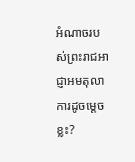អំណាចរបស់ព្រះរាជអាជ្ញាអមតុលាការដូចម្តេចខ្លះ?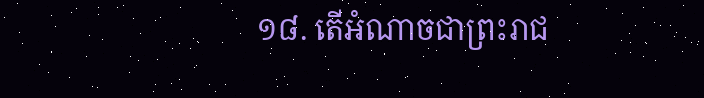១៨. តើអំណាចជាព្រះរាជ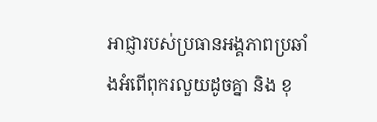អាជ្ញារបស់ប្រធានអង្គភាពប្រឆាំងអំពើពុករលួយដូចគ្នា និង ខុ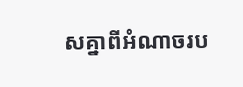សគ្នាពីអំណាចរប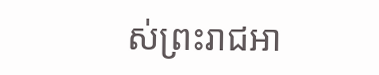ស់ព្រះរាជអា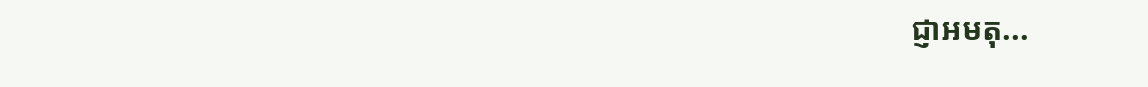ជ្ញាអមតុ...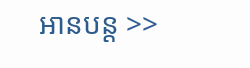អានបន្ត >>